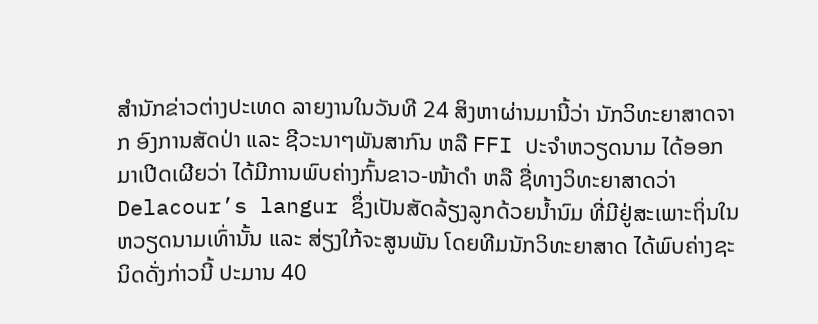ສຳນັກຂ່າວຕ່າງປະເທດ ລາຍງານໃນວັນທີ 24 ສິງຫາຜ່ານມານີ້ວ່າ ນັກວິທະຍາສາດຈາກ ອົງການສັດປ່າ ແລະ ຊີວະນາໆພັນສາກົນ ຫລື FFI ປະຈຳຫວຽດນາມ ໄດ້ອອກມາເປີດເຜີຍວ່າ ໄດ້ມີການພົບຄ່າງກົ້ນຂາວ-ໜ້າດຳ ຫລື ຊື່ທາງວິທະຍາສາດວ່າ Delacour’s langur ຊຶ່ງເປັນສັດລ້ຽງລູກດ້ວຍນ້ຳນົມ ທີ່ມີຢູ່ສະເພາະຖິ່ນໃນຫວຽດນາມເທົ່ານັ້ນ ແລະ ສ່ຽງໃກ້ຈະສູນພັນ ໂດຍທີມນັກວິທະຍາສາດ ໄດ້ພົບຄ່າງຊະນິດດັ່ງກ່າວນີ້ ປະມານ 40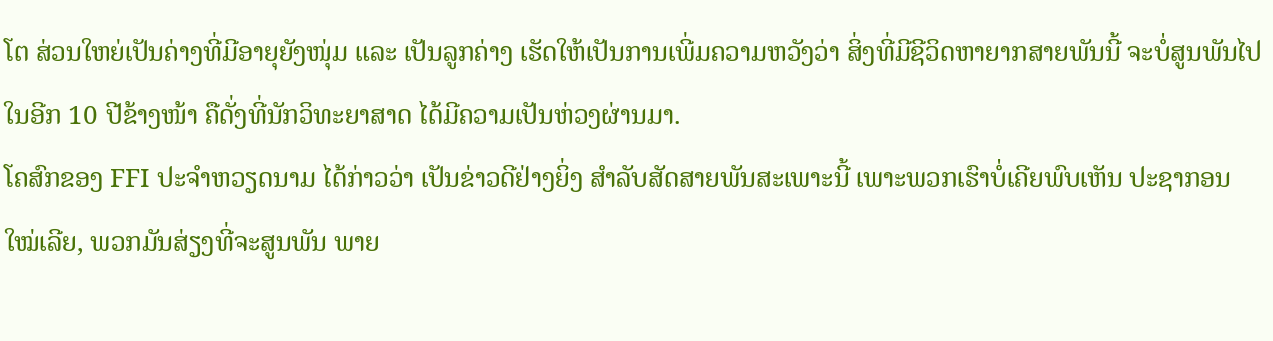ໂຕ ສ່ວນໃຫຍ່ເປັນຄ່າງທີ່ມີອາຍຸຍັງໜຸ່ມ ແລະ ເປັນລູກຄ່າງ ເຮັດໃຫ້ເປັນການເພີ່ມຄວາມຫວັງວ່າ ສິ່ງທີ່ມີຊີວິດຫາຍາກສາຍພັນນີ້ ຈະບໍ່ສູນພັນໄປໃນອີກ 10 ປີຂ້າງໜ້າ ຄືດັ່ງທີ່ນັກວິທະຍາສາດ ໄດ້ມີຄວາມເປັນຫ່ວງຜ່ານມາ.
ໂຄສົກຂອງ FFI ປະຈຳຫວຽດນາມ ໄດ້ກ່າວວ່າ ເປັນຂ່າວດີຢ່າງຍິ່ງ ສຳລັບສັດສາຍພັນສະເພາະນີ້ ເພາະພວກເຮົາບໍ່ເຄີຍພົບເຫັນ ປະຊາກອນໃໝ່ເລີຍ, ພວກມັນສ່ຽງທີ່ຈະສູນພັນ ພາຍ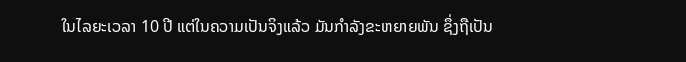ໃນໄລຍະເວລາ 10 ປີ ແຕ່ໃນຄວາມເປັນຈິງແລ້ວ ມັນກຳລັງຂະຫຍາຍພັນ ຊຶ່ງຖືເປັນ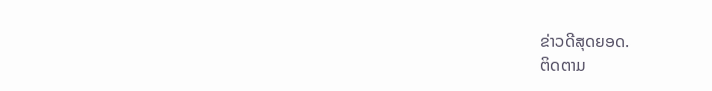ຂ່າວດີສຸດຍອດ.
ຕິດຕາມ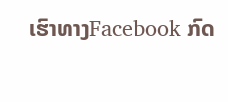ເຮົາທາງFacebook ກົດ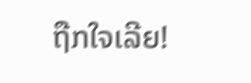ຖືກໃຈເລີຍ!